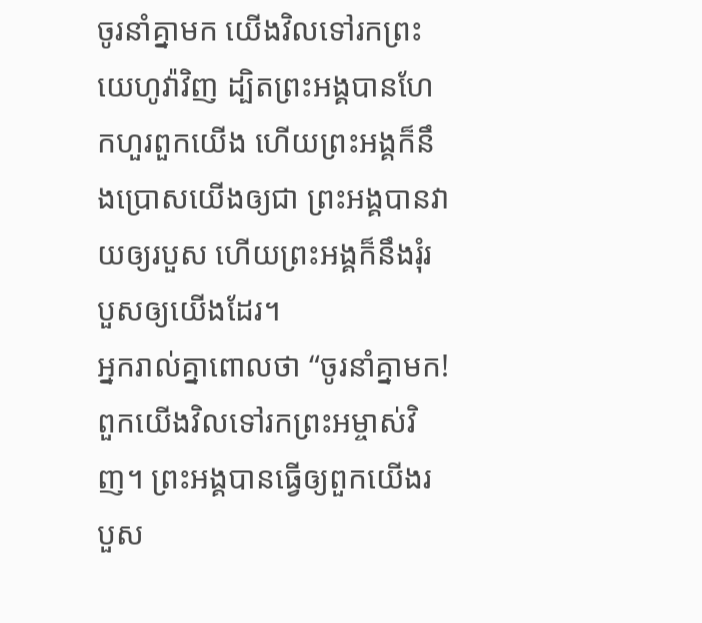ចូរនាំគ្នាមក យើងវិលទៅរកព្រះយេហូវ៉ាវិញ ដ្បិតព្រះអង្គបានហែកហួរពួកយើង ហើយព្រះអង្គក៏នឹងប្រោសយើងឲ្យជា ព្រះអង្គបានវាយឲ្យរបួស ហើយព្រះអង្គក៏នឹងរុំរបួសឲ្យយើងដែរ។
អ្នករាល់គ្នាពោលថា “ចូរនាំគ្នាមក! ពួកយើងវិលទៅរកព្រះអម្ចាស់វិញ។ ព្រះអង្គបានធ្វើឲ្យពួកយើងរបួស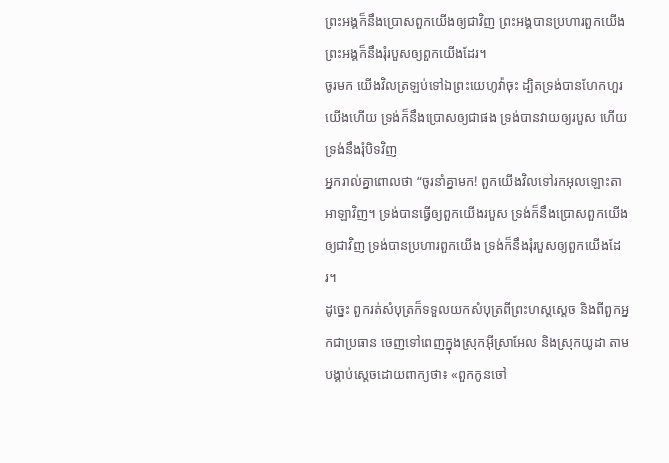ព្រះអង្គក៏នឹងប្រោសពួកយើងឲ្យជាវិញ ព្រះអង្គបានប្រហារពួកយើង ព្រះអង្គក៏នឹងរុំរបួសឲ្យពួកយើងដែរ។
ចូរមក យើងវិលត្រឡប់ទៅឯព្រះយេហូវ៉ាចុះ ដ្បិតទ្រង់បានហែកហួរយើងហើយ ទ្រង់ក៏នឹងប្រោសឲ្យជាផង ទ្រង់បានវាយឲ្យរបួស ហើយទ្រង់នឹងរុំបិទវិញ
អ្នករាល់គ្នាពោលថា “ចូរនាំគ្នាមក! ពួកយើងវិលទៅរកអុលឡោះតាអាឡាវិញ។ ទ្រង់បានធ្វើឲ្យពួកយើងរបួស ទ្រង់ក៏នឹងប្រោសពួកយើងឲ្យជាវិញ ទ្រង់បានប្រហារពួកយើង ទ្រង់ក៏នឹងរុំរបួសឲ្យពួកយើងដែរ។
ដូច្នេះ ពួករត់សំបុត្រក៏ទទួលយកសំបុត្រពីព្រះហស្តស្តេច និងពីពួកអ្នកជាប្រធាន ចេញទៅពេញក្នុងស្រុកអ៊ីស្រាអែល និងស្រុកយូដា តាមបង្គាប់ស្តេចដោយពាក្យថា៖ «ពួកកូនចៅ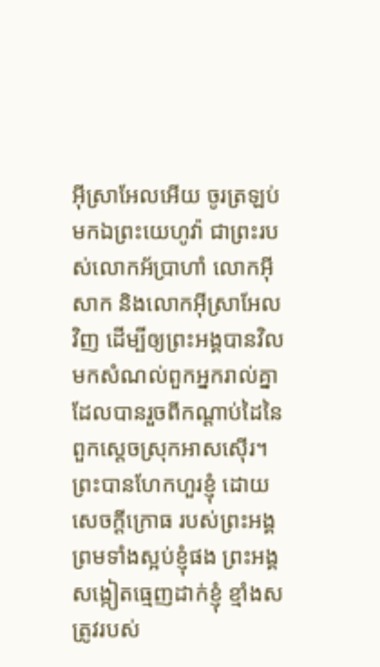អ៊ីស្រាអែលអើយ ចូរត្រឡប់មកឯព្រះយេហូវ៉ា ជាព្រះរបស់លោកអ័ប្រាហាំ លោកអ៊ីសាក និងលោកអ៊ីស្រាអែលវិញ ដើម្បីឲ្យព្រះអង្គបានវិលមកសំណល់ពួកអ្នករាល់គ្នា ដែលបានរួចពីកណ្ដាប់ដៃនៃពួកស្តេចស្រុកអាសស៊ើរ។
ព្រះបានហែកហួរខ្ញុំ ដោយសេចក្ដីក្រោធ របស់ព្រះអង្គ ព្រមទាំងស្អប់ខ្ញុំផង ព្រះអង្គសង្កៀតធ្មេញដាក់ខ្ញុំ ខ្មាំងសត្រូវរបស់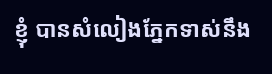ខ្ញុំ បានសំលៀងភ្នែកទាស់នឹង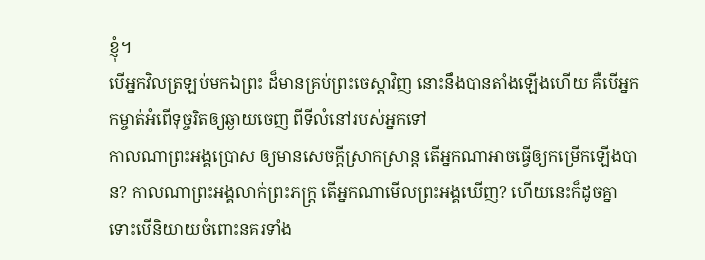ខ្ញុំ។
បើអ្នកវិលត្រឡប់មកឯព្រះ ដ៏មានគ្រប់ព្រះចេស្តាវិញ នោះនឹងបានតាំងឡើងហើយ គឺបើអ្នកកម្ចាត់អំពើទុច្ចរិតឲ្យឆ្ងាយចេញ ពីទីលំនៅរបស់អ្នកទៅ
កាលណាព្រះអង្គប្រោស ឲ្យមានសេចក្ដីស្រាកស្រាន្ត តើអ្នកណាអាចធ្វើឲ្យកម្រើកឡើងបាន? កាលណាព្រះអង្គលាក់ព្រះភក្ត្រ តើអ្នកណាមើលព្រះអង្គឃើញ? ហើយនេះក៏ដូចគ្នា ទោះបើនិយាយចំពោះនគរទាំង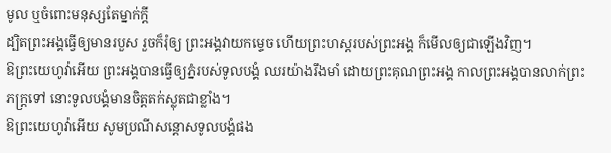មូល ឬចំពោះមនុស្សតែម្នាក់ក្តី
ដ្បិតព្រះអង្គធ្វើឲ្យមានរបួស រួចក៏រុំឲ្យ ព្រះអង្គវាយកម្ទេច ហើយព្រះហស្តរបស់ព្រះអង្គ ក៏មើលឲ្យជាឡើងវិញ។
ឱព្រះយេហូវ៉ាអើយ ព្រះអង្គបានធ្វើឲ្យភ្នំរបស់ទូលបង្គំ ឈរយ៉ាងរឹងមាំ ដោយព្រះគុណព្រះអង្គ កាលព្រះអង្គបានលាក់ព្រះភក្ត្រទៅ នោះទូលបង្គំមានចិត្តតក់ស្លុតជាខ្លាំង។
ឱព្រះយេហូវ៉ាអើយ សូមប្រណីសន្ដោសទូលបង្គំផង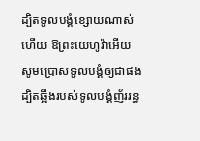ដ្បិតទូលបង្គំខ្សោយណាស់ហើយ ឱព្រះយេហូវ៉ាអើយ សូមប្រោសទូលបង្គំឲ្យជាផង ដ្បិតឆ្អឹងរបស់ទូលបង្គំញ័ររន្ធ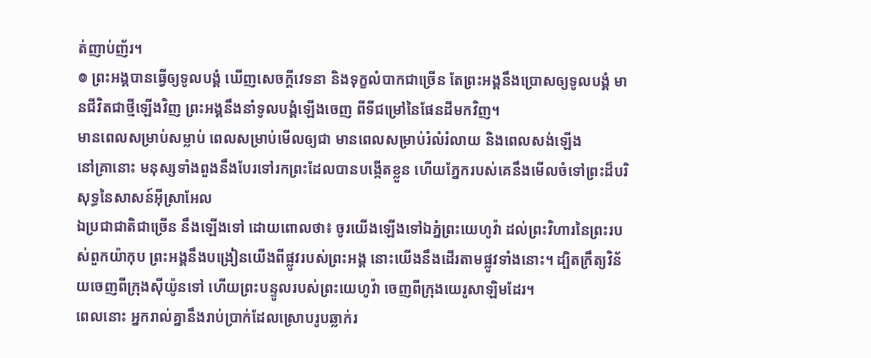ត់ញាប់ញ័រ។
៙ ព្រះអង្គបានធ្វើឲ្យទូលបង្គំ ឃើញសេចក្ដីវេទនា និងទុក្ខលំបាកជាច្រើន តែព្រះអង្គនឹងប្រោសឲ្យទូលបង្គំ មានជីវិតជាថ្មីឡើងវិញ ព្រះអង្គនឹងនាំទូលបង្គំឡើងចេញ ពីទីជម្រៅនៃផែនដីមកវិញ។
មានពេលសម្រាប់សម្លាប់ ពេលសម្រាប់មើលឲ្យជា មានពេលសម្រាប់រំលំរំលាយ និងពេលសង់ឡើង
នៅគ្រានោះ មនុស្សទាំងពួងនឹងបែរទៅរកព្រះដែលបានបង្កើតខ្លួន ហើយភ្នែករបស់គេនឹងមើលចំទៅព្រះដ៏បរិសុទ្ធនៃសាសន៍អ៊ីស្រាអែល
ឯប្រជាជាតិជាច្រើន នឹងឡើងទៅ ដោយពោលថា៖ ចូរយើងឡើងទៅឯភ្នំព្រះយេហូវ៉ា ដល់ព្រះវិហារនៃព្រះរបស់ពួកយ៉ាកុប ព្រះអង្គនឹងបង្រៀនយើងពីផ្លូវរបស់ព្រះអង្គ នោះយើងនឹងដើរតាមផ្លូវទាំងនោះ។ ដ្បិតក្រឹត្យវិន័យចេញពីក្រុងស៊ីយ៉ូនទៅ ហើយព្រះបន្ទូលរបស់ព្រះយេហូវ៉ា ចេញពីក្រុងយេរូសាឡិមដែរ។
ពេលនោះ អ្នករាល់គ្នានឹងរាប់ប្រាក់ដែលស្រោបរូបឆ្លាក់រ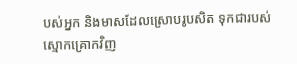បស់អ្នក និងមាសដែលស្រោបរូបសិត ទុកជារបស់ស្មោកគ្រោកវិញ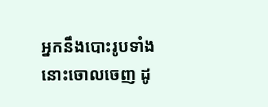អ្នកនឹងបោះរូបទាំងនោះចោលចេញ ដូ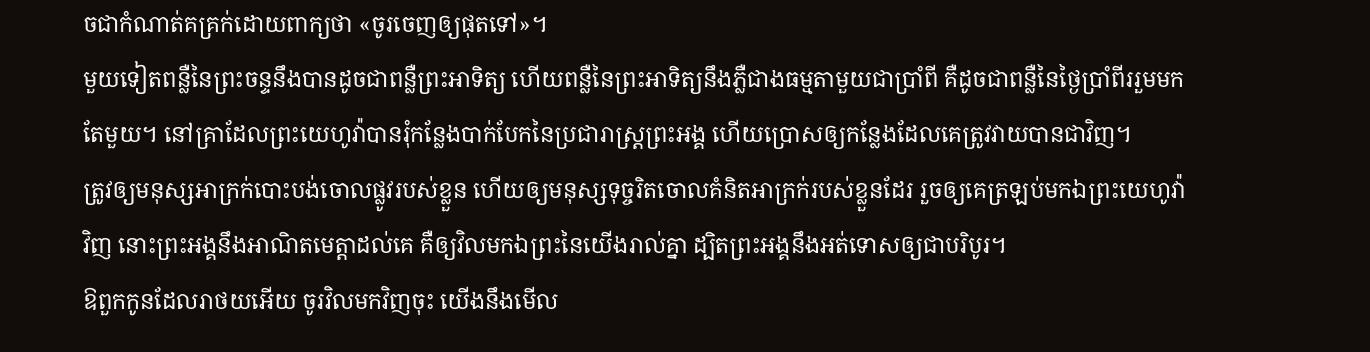ចជាកំណាត់គគ្រក់ដោយពាក្យថា «ចូរចេញឲ្យផុតទៅ»។
មួយទៀតពន្លឺនៃព្រះចន្ទនឹងបានដូចជាពន្លឺព្រះអាទិត្យ ហើយពន្លឺនៃព្រះអាទិត្យនឹងភ្លឺជាងធម្មតាមួយជាប្រាំពី គឺដូចជាពន្លឺនៃថ្ងៃប្រាំពីររួមមកតែមួយ។ នៅគ្រាដែលព្រះយេហូវ៉ាបានរុំកន្លែងបាក់បែកនៃប្រជារាស្ត្រព្រះអង្គ ហើយប្រោសឲ្យកន្លែងដែលគេត្រូវវាយបានជាវិញ។
ត្រូវឲ្យមនុស្សអាក្រក់បោះបង់ចោលផ្លូវរបស់ខ្លួន ហើយឲ្យមនុស្សទុច្ចរិតចោលគំនិតអាក្រក់របស់ខ្លួនដែរ រួចឲ្យគេត្រឡប់មកឯព្រះយេហូវ៉ាវិញ នោះព្រះអង្គនឹងអាណិតមេត្តាដល់គេ គឺឲ្យវិលមកឯព្រះនៃយើងរាល់គ្នា ដ្បិតព្រះអង្គនឹងអត់ទោសឲ្យជាបរិបូរ។
ឱពួកកូនដែលរាថយអើយ ចូរវិលមកវិញចុះ យើងនឹងមើល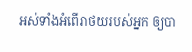អស់ទាំងអំពើរាថយរបស់អ្នក ឲ្យបា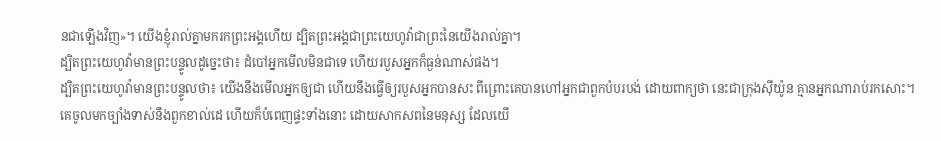នជាឡើងវិញ»។ យើងខ្ញុំរាល់គ្នាមករកព្រះអង្គហើយ ដ្បិតព្រះអង្គជាព្រះយេហូវ៉ាជាព្រះនៃយើងរាល់គ្នា។
ដ្បិតព្រះយេហូវ៉ាមានព្រះបន្ទូលដូច្នេះថា៖ ដំបៅអ្នកមើលមិនជាទេ ហើយរបួសអ្នកក៏ធ្ងន់ណាស់ផង។
ដ្បិតព្រះយេហូវ៉ាមានព្រះបន្ទូលថា៖ យើងនឹងមើលអ្នកឲ្យជា ហើយនឹងធ្វើឲ្យរបួសអ្នកបានសះ ពីព្រោះគេបានហៅអ្នកជាពួកបំបរបង់ ដោយពាក្យថា នេះជាក្រុងស៊ីយ៉ូន គ្មានអ្នកណារាប់រកសោះ។
គេចូលមកច្បាំងទាស់នឹងពួកខាល់ដេ ហើយក៏បំពេញផ្ទះទាំងនោះ ដោយសាកសពនៃមនុស្ស ដែលយើ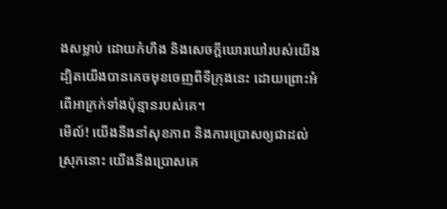ងសម្លាប់ ដោយកំហឹង និងសេចក្ដីឃោរឃៅរបស់យើង ដ្បិតយើងបានគេចមុខចេញពីទីក្រុងនេះ ដោយព្រោះអំពើអាក្រក់ទាំងប៉ុន្មានរបស់គេ។
មើល៍! យើងនឹងនាំសុខភាព និងការប្រោសឲ្យជាដល់ស្រុកនោះ យើងនឹងប្រោសគេ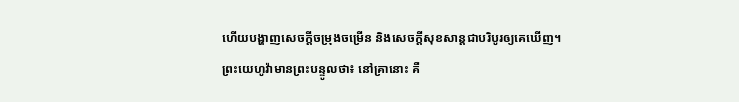ហើយបង្ហាញសេចក្ដីចម្រុងចម្រើន និងសេចក្ដីសុខសាន្តជាបរិបូរឲ្យគេឃើញ។
ព្រះយេហូវ៉ាមានព្រះបន្ទូលថា៖ នៅគ្រានោះ គឺ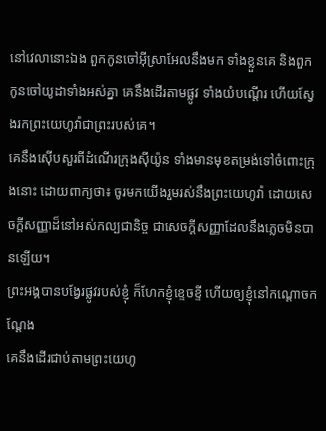នៅវេលានោះឯង ពួកកូនចៅអ៊ីស្រាអែលនឹងមក ទាំងខ្លួនគេ និងពួកកូនចៅយូដាទាំងអស់គ្នា គេនឹងដើរតាមផ្លូវ ទាំងយំបណ្តើរ ហើយស្វែងរកព្រះយេហូវ៉ាជាព្រះរបស់គេ។
គេនឹងស៊ើបសួរពីដំណើរក្រុងស៊ីយ៉ូន ទាំងមានមុខតម្រង់ទៅចំពោះក្រុងនោះ ដោយពាក្យថា៖ ចូរមកយើងរួមរស់នឹងព្រះយេហូវ៉ា ដោយសេចក្ដីសញ្ញាដ៏នៅអស់កល្បជានិច្ច ជាសេចក្ដីសញ្ញាដែលនឹងភ្លេចមិនបានឡើយ។
ព្រះអង្គបានបង្វែរផ្លូវរបស់ខ្ញុំ ក៏ហែកខ្ញុំខ្ទេចខ្ទី ហើយឲ្យខ្ញុំនៅកណ្ដោចកណ្ដែង
គេនឹងដើរជាប់តាមព្រះយេហូ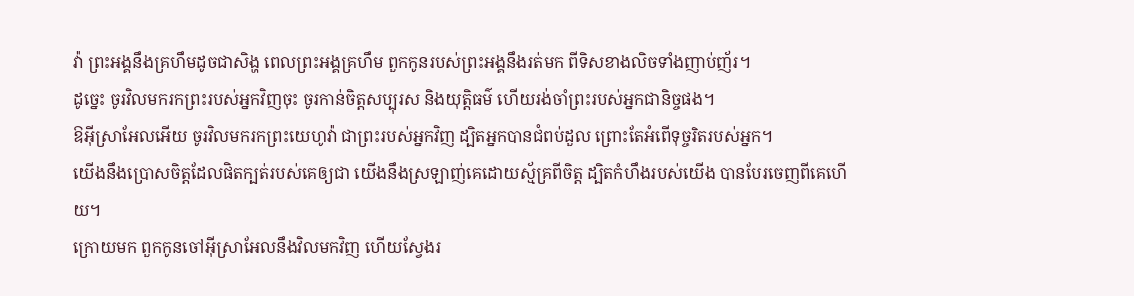វ៉ា ព្រះអង្គនឹងគ្រហឹមដូចជាសិង្ហ ពេលព្រះអង្គគ្រហឹម ពួកកូនរបស់ព្រះអង្គនឹងរត់មក ពីទិសខាងលិចទាំងញាប់ញ័រ។
ដូច្នេះ ចូរវិលមករកព្រះរបស់អ្នកវិញចុះ ចូរកាន់ចិត្តសប្បុរស និងយុត្តិធម៌ ហើយរង់ចាំព្រះរបស់អ្នកជានិច្ចផង។
ឱអ៊ីស្រាអែលអើយ ចូរវិលមករកព្រះយេហូវ៉ា ជាព្រះរបស់អ្នកវិញ ដ្បិតអ្នកបានជំពប់ដួល ព្រោះតែអំពើទុច្ចរិតរបស់អ្នក។
យើងនឹងប្រោសចិត្តដែលផិតក្បត់របស់គេឲ្យជា យើងនឹងស្រឡាញ់គេដោយស្ម័គ្រពីចិត្ត ដ្បិតកំហឹងរបស់យើង បានបែរចេញពីគេហើយ។
ក្រោយមក ពួកកូនចៅអ៊ីស្រាអែលនឹងវិលមកវិញ ហើយស្វែងរ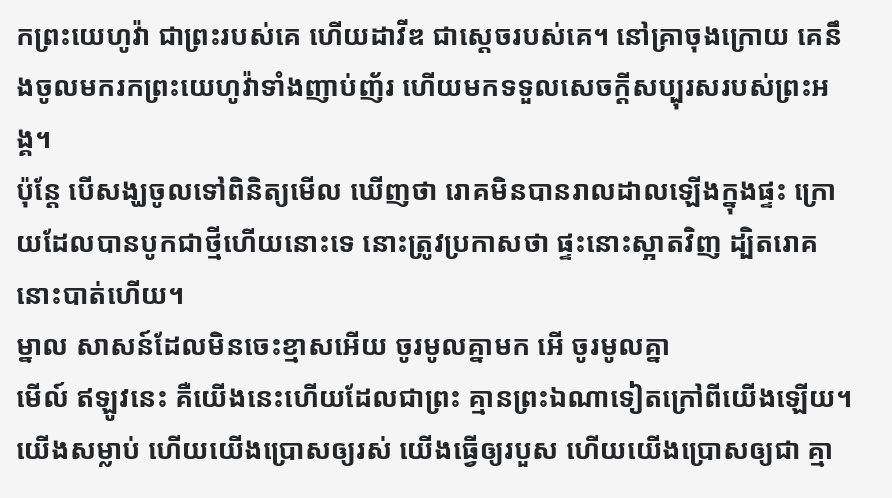កព្រះយេហូវ៉ា ជាព្រះរបស់គេ ហើយដាវីឌ ជាស្តេចរបស់គេ។ នៅគ្រាចុងក្រោយ គេនឹងចូលមករកព្រះយេហូវ៉ាទាំងញាប់ញ័រ ហើយមកទទួលសេចក្ដីសប្បុរសរបស់ព្រះអង្គ។
ប៉ុន្តែ បើសង្ឃចូលទៅពិនិត្យមើល ឃើញថា រោគមិនបានរាលដាលឡើងក្នុងផ្ទះ ក្រោយដែលបានបូកជាថ្មីហើយនោះទេ នោះត្រូវប្រកាសថា ផ្ទះនោះស្អាតវិញ ដ្បិតរោគនោះបាត់ហើយ។
ម្នាល សាសន៍ដែលមិនចេះខ្មាសអើយ ចូរមូលគ្នាមក អើ ចូរមូលគ្នា
មើល៍ ឥឡូវនេះ គឺយើងនេះហើយដែលជាព្រះ គ្មានព្រះឯណាទៀតក្រៅពីយើងឡើយ។ យើងសម្លាប់ ហើយយើងប្រោសឲ្យរស់ យើងធ្វើឲ្យរបួស ហើយយើងប្រោសឲ្យជា គ្មា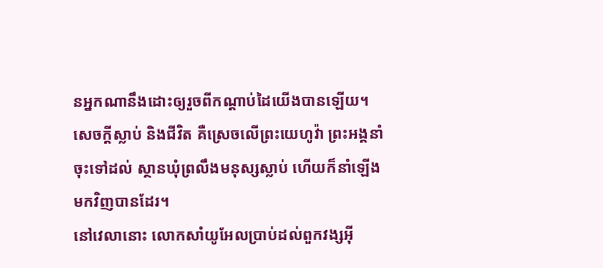នអ្នកណានឹងដោះឲ្យរួចពីកណ្ដាប់ដៃយើងបានឡើយ។
សេចក្ដីស្លាប់ និងជីវិត គឺស្រេចលើព្រះយេហូវ៉ា ព្រះអង្គនាំចុះទៅដល់ ស្ថានឃុំព្រលឹងមនុស្សស្លាប់ ហើយក៏នាំឡើងមកវិញបានដែរ។
នៅវេលានោះ លោកសាំយូអែលប្រាប់ដល់ពួកវង្សអ៊ី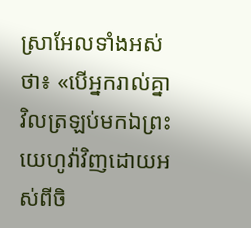ស្រាអែលទាំងអស់ថា៖ «បើអ្នករាល់គ្នាវិលត្រឡប់មកឯព្រះយេហូវ៉ាវិញដោយអស់ពីចិ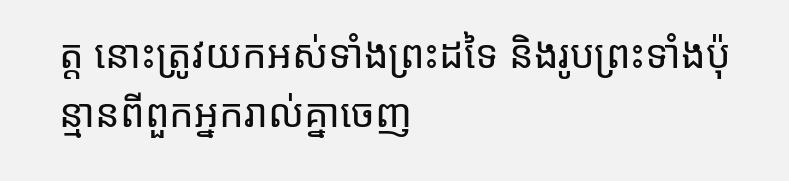ត្ត នោះត្រូវយកអស់ទាំងព្រះដទៃ និងរូបព្រះទាំងប៉ុន្មានពីពួកអ្នករាល់គ្នាចេញ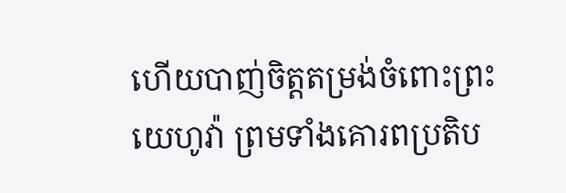ហើយបាញ់ចិត្តតម្រង់ចំពោះព្រះយេហូវ៉ា ព្រមទាំងគោរពប្រតិប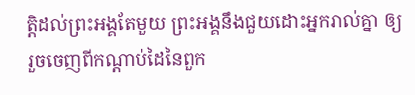ត្តិដល់ព្រះអង្គតែមួយ ព្រះអង្គនឹងជួយដោះអ្នករាល់គ្នា ឲ្យរួចចេញពីកណ្ដាប់ដៃនៃពួក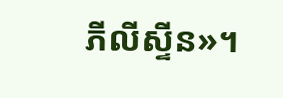ភីលីស្ទីន»។